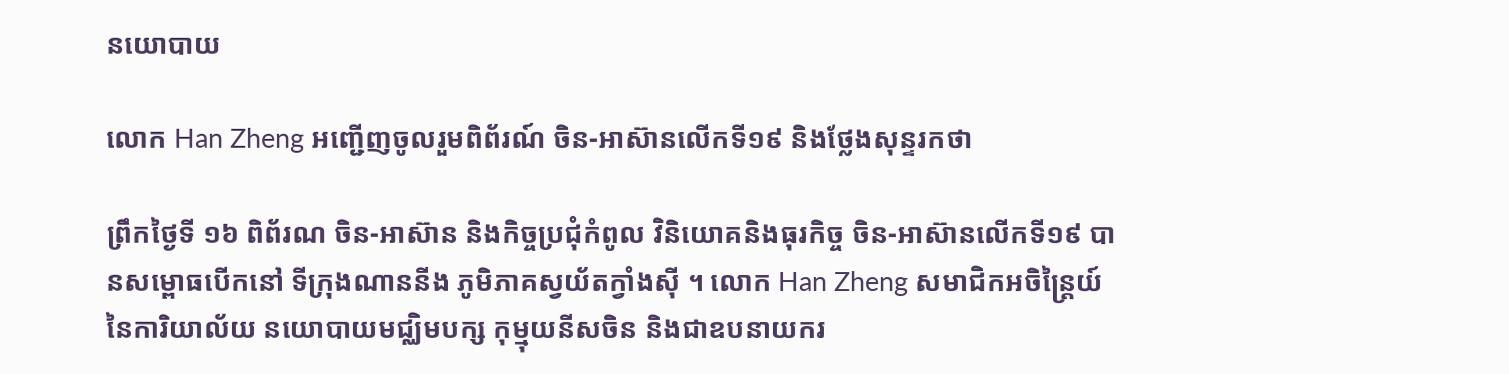នយោបាយ

លោក Han Zheng អញ្ជើញចូលរួមពិព័រណ៍ ចិន-អាស៊ានលើកទី១៩ និងថ្លែងសុន្ទរកថា

ព្រឹកថ្ងៃទី ១៦ ពិព័រណ ចិន-អាស៊ាន និងកិច្ចប្រជុំកំពូល វិនិយោគនិងធុរកិច្ច ចិន-អាស៊ានលើកទី១៩ បានសម្ពោធបើកនៅ ទីក្រុងណាននីង ភូមិភាគស្វយ័តក្វាំងស៊ី ។ លោក Han Zheng សមាជិកអចិន្ត្រៃយ៍ នៃការិយាល័យ នយោបាយមជ្ឈិមបក្ស កុម្មុយនីសចិន និងជាឧបនាយករ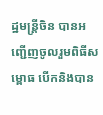ដ្ឋមន្ត្រីចិន បានអញ្ជើញចូលរួមពិធីសម្ពោធ បើកនិងបាន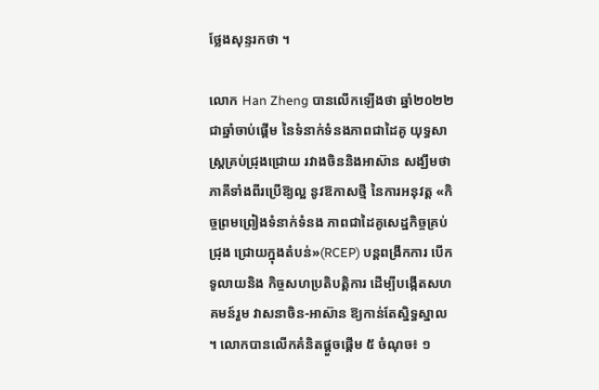ថ្លែងសុន្ទរកថា ។

លោក Han Zheng បានលើកឡើងថា ឆ្នាំ២០២២ ជាឆ្នាំចាប់ផ្តើម នៃទំនាក់ទំនងភាពជាដៃគូ យុទ្ធសាស្ត្រគ្រប់ជ្រុងជ្រោយ រវាងចិននិងអាស៊ាន សង្ឃឹមថាភាគីទាំងពីរប្រើឱ្យល្អ នូវឱកាសថ្មី នៃការអនុវត្ត «កិច្ចព្រមព្រៀងទំនាក់ទំនង ភាពជាដៃគូសេដ្ឋកិច្ចគ្រប់ជ្រុង ជ្រោយក្នុងតំបន់»(RCEP) បន្តពង្រីកការ បើកទូលាយនិង កិច្ចសហប្រតិបត្តិការ ដើម្បីបង្កើតសហគមន៍រួម វាសនាចិន-អាស៊ាន ឱ្យកាន់តែស្និទ្ធស្នាល ។ លោកបានលើកគំនិតផ្តួចផ្តើម ៥ ចំណុច៖ ១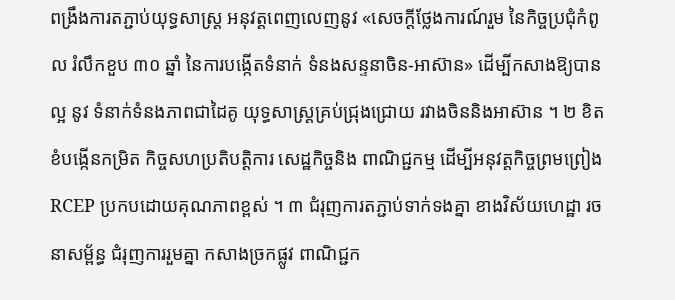ពង្រឹងការតភ្ជាប់យុទ្ធសាស្ត្រ អនុវត្តពេញលេញនូវ «សេចក្តីថ្លែងការណ៍រួម នៃកិច្ចប្រជុំកំពូល រំលឹកខួប ៣០ ឆ្នាំ នៃការបង្កើតទំនាក់ ទំនងសន្ទនាចិន-អាស៊ាន» ដើម្បីកសាងឱ្យបានល្អ នូវ ទំនាក់ទំនងភាពជាដៃគូ យុទ្ធសាស្ត្រគ្រប់ជ្រុងជ្រោយ រវាងចិននិងអាស៊ាន ។ ២ ខិតខំបង្កើនកម្រិត កិច្ចសហប្រតិបត្តិការ សេដ្ឋកិច្ចនិង ពាណិជ្ជកម្ម ដើម្បីអនុវត្តកិច្ចព្រមព្រៀង RCEP ប្រកបដោយគុណភាពខ្ពស់ ។ ៣ ជំរុញការតភ្ជាប់ទាក់ទងគ្នា ខាងវិស័យហេដ្ឋា រចនាសម្ព័ន្ធ ជំរុញការរួមគ្នា កសាងច្រកផ្លូវ ពាណិជ្ជក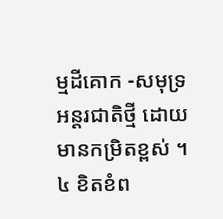ម្មដីគោក -សមុទ្រអន្តរជាតិថ្មី ដោយមានកម្រិតខ្ពស់ ។ ៤ ខិតខំព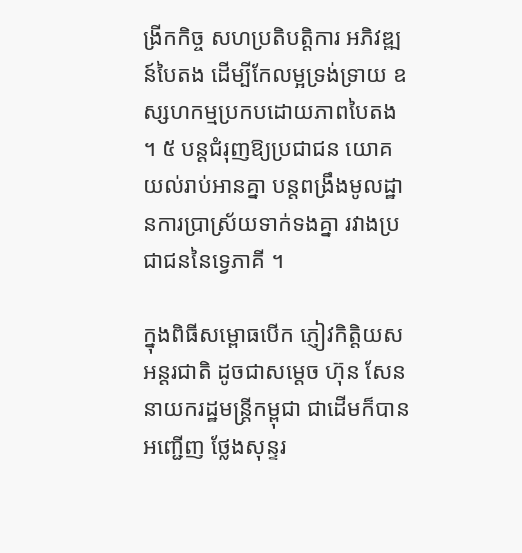ង្រីកកិច្ច សហប្រតិបត្តិការ អភិវឌ្ឍន៍បៃតង ដើម្បីកែលម្អទ្រង់ទ្រាយ ឧស្សហកម្មប្រកបដោយភាពបៃតង ។ ៥ បន្តជំរុញឱ្យប្រជាជន យោគយល់រាប់អានគ្នា បន្តពង្រឹងមូលដ្ឋានការប្រាស្រ័យទាក់ទងគ្នា រវាងប្រជាជននៃទ្វេភាគី ។

ក្នុងពិធីសម្ពោធបើក ភ្ញៀវកិត្តិយសអន្តរជាតិ ដូចជាសម្តេច ហ៊ុន សែន នាយករដ្ឋមន្ត្រីកម្ពុជា ជាដើមក៏បានអញ្ជើញ ថ្លែងសុន្ទរ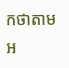កថាតាមអ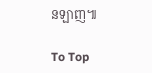នឡាញ៕

To Top